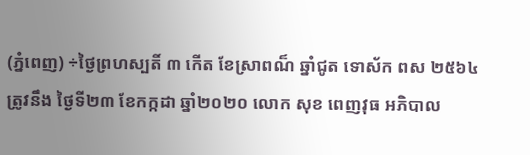(ភ្នំពេញ) ÷ថ្ងៃព្រហស្បតិ៍ ៣ កើត ខែស្រាពណ៏ ឆ្នាំជូត ទោស័ក ពស ២៥៦៤ ត្រូវនឹង ថ្ងៃទី២៣ ខែកក្កដា ឆ្នាំ២០២០ លោក សុខ ពេញវុធ អភិបាល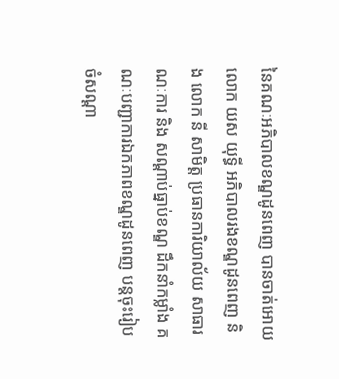នៃគណៈអភិបាលខណ្ឌដូនពេញ បានចាត់អោយ លោក យស យុទ្ធី អភិបាលរងខណ្ឌដូនពេញ និង លោក នី សាមិត្ត ប្រធានការិយាល័យ សាធារណៈការ និង សណ្តាប់ធ្នាប់ខណ្ឌ ដឹកនាំកម្លាំង គណៈបញ្ជាការឯកភាពខណ្ឌដូនពេញ បន្តចុះរៀបចំសណ្តា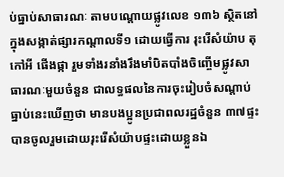ប់ធ្នាប់សាធារណៈ តាមបណ្តោយផ្លូវលេខ ១៣៦ ស្ថិតនៅក្នុងសង្កាត់ផ្សារកណ្តាលទី១ ដោយធ្វើការ រុះរើសំយ៉ាប តុ កៅអី ផើងផ្កា រួមទាំងរនាំងរឹងមាំបិតបាំងចិញ្ចើមផ្លូវសាធារណៈមួយចំនួន ជាលទ្ធផលនៃការចុះរៀបចំសណ្តាប់ធ្នាប់នេះឃើញថា មានបងប្អូនប្រជាពលរដ្ឋចំនួន ៣៧ផ្ទះ បានចូលរួមដោយរុះរើសំយ៉ាបផ្ទះដោយខ្លួនឯ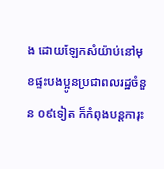ង ដោយឡែកសំយ៉ាប់នៅមុខផ្ទះបងប្អូនប្រជាពលរដ្ឋចំនួន ០៩ទៀត ក៏កំពុងបន្តការុះ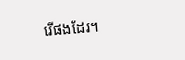រើផងដែរ។